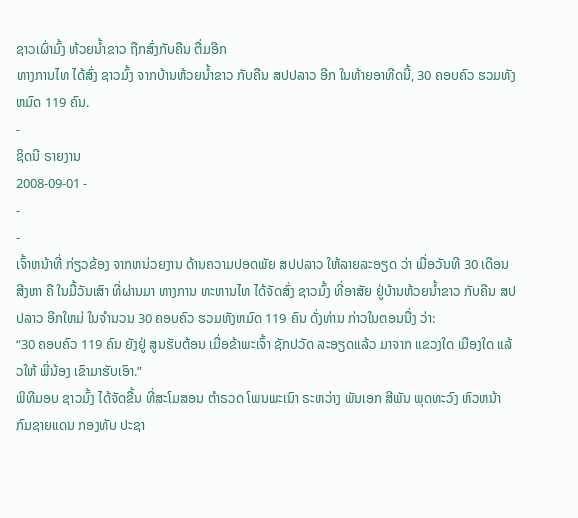ຊາວເຜົ່າມົ້ງ ຫ້ວຍນໍ້າຂາວ ຖືກສົ່ງກັບຄືນ ຕື່ມອີກ
ທາງການໄທ ໄດ້ສົ່ງ ຊາວມົ້ງ ຈາກບ້ານຫ້ວຍນ້ຳຂາວ ກັບຄືນ ສປປລາວ ອີກ ໃນທ້າຍອາທີດນີ້, 30 ຄອບຄົວ ຮວມທັງຫມົດ 119 ຄົນ.
-
ຊິດນີ ຣາຍງານ
2008-09-01 -
-
-
ເຈົ້າຫນ້າທີ່ ກ່ຽວຂ້ອງ ຈາກຫນ່ວຍງານ ດ້ານຄວາມປອດພັຍ ສປປລາວ ໃຫ້ລາຍລະອຽດ ວ່າ ເມື່ອວັນທີ 30 ເດືອນສີງຫາ ຄື ໃນມື້ວັນເສົາ ທີ່ຜ່ານມາ ທາງການ ທະຫານໄທ ໄດ້ຈັດສົ່ງ ຊາວມົ້ງ ທີ່ອາສັຍ ຢູ່ບ້ານຫ້ວຍນ້ຳຂາວ ກັບຄືນ ສປປລາວ ອີກໃຫມ່ ໃນຈຳນວນ 30 ຄອບຄົວ ຮວມທັງຫມົດ 119 ຄົນ ດັ່ງທ່ານ ກ່າວໃນຕອນນື່ງ ວ່າ:
“30 ຄອບຄົວ 119 ຄົນ ຍັງຢູ່ ສູນຮັບຕ້ອນ ເມື່ອຂ້າພະເຈົ້າ ຊັກປວັດ ລະອຽດແລ້ວ ມາຈາກ ແຂວງໃດ ເມືອງໃດ ແລ້ວໃຫ້ ພີ່ນ້ອງ ເຂົາມາຮັບເອົາ.”
ພິທີມອບ ຊາວມົ້ງ ໄດ້ຈັດຂື້ນ ທີ່ສະໂມສອນ ຕຳຣວດ ໂພນພະເນົາ ຣະຫວ່າງ ພັນເອກ ສີພັນ ພຸດທະວົງ ຫົວຫນ້າ ກົມຊາຍແດນ ກອງທັບ ປະຊາ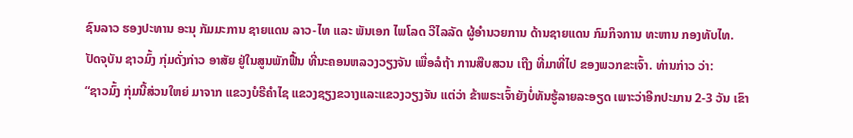ຊົນລາວ ຮອງປະທານ ອະນຸ ກັມມະການ ຊາຍແດນ ລາວ-ໄທ ແລະ ພັນເອກ ໄພໂລດ ວີໄລລັດ ຜູ້ອຳນວຍການ ດ້ານຊາຍແດນ ກົມກິຈການ ທະຫານ ກອງທັບໄທ.
ປັດຈຸບັນ ຊາວມົ້ງ ກຸ່ມດັ່ງກ່າວ ອາສັຍ ຢູ່ໃນສູນພັກຟື້ນ ທີ່ນະຄອນຫລວງວຽງຈັນ ເພື່ອລໍຖ້າ ການສືບສວນ ເຖີງ ທີ່ມາທີ່ໄປ ຂອງພວກຂະເຈົ້າ. ທ່ານກ່າວ ວ່າ:
“ຊາວມົ້ງ ກຸ່ມນີ້ສ່ວນໃຫຍ່ ມາຈາກ ແຂວງບໍຣີຄຳໄຊ ແຂວງຊຽງຂວາງແລະແຂວງວຽງຈັນ ແຕ່ວ່າ ຂ້າພຣະເຈົ້າຍັງບໍ່ທັນຮູ້ລາຍລະອຽດ ເພາະວ່າອີກປະມານ 2-3 ວັນ ເຂົາ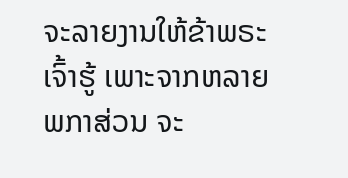ຈະລາຍງານໃຫ້ຂ້າພຣະເຈົ້າຮູ້ ເພາະຈາກຫລາຍພກາສ່ວນ ຈະ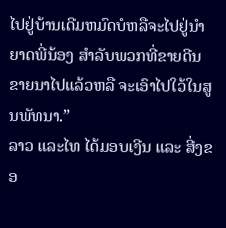ໄປຢູ່ບ້ານເດີມຫມົດບໍຫລືຈະໄປຢູ່ນຳຍາດພີ່ນ້ອງ ສຳລັບພວກທີ່ຂາຍດີນຂາຍນາໄປແລ້ວຫລື ຈະເອົາໄປໃວ້ໃນສູນພັທນາ.”
ລາວ ແລະໄທ ໄດ້ມອບເງີນ ແລະ ສີ່ງຂອ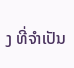ງ ທີ່ຈຳເປັນ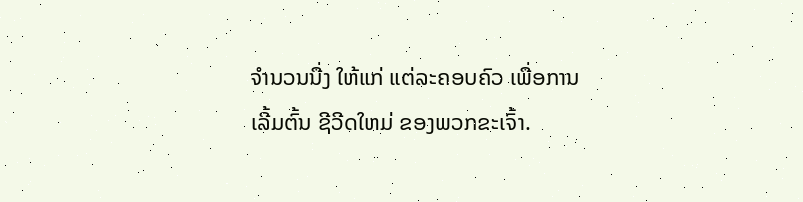ຈຳນວນນື່ງ ໃຫ້ແກ່ ແຕ່ລະຄອບຄົວ ເພື່ອການເລີ້ມຕົ້ນ ຊີວີດໃຫມ່ ຂອງພວກຂະເຈົ້າ.